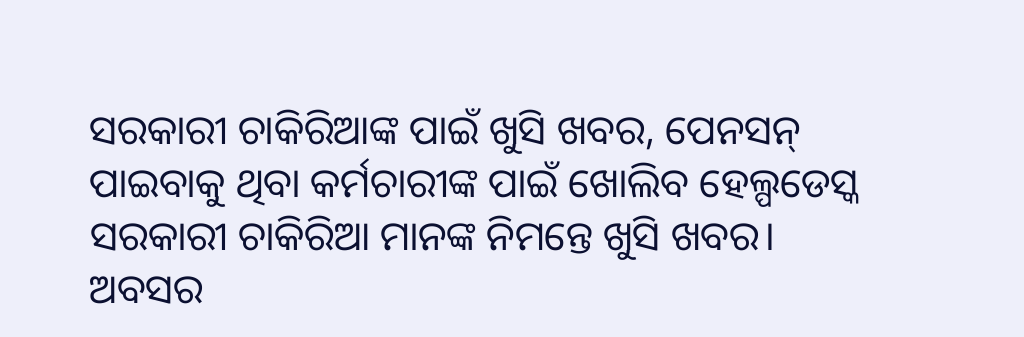ସରକାରୀ ଚାକିରିଆଙ୍କ ପାଇଁ ଖୁସି ଖବର, ପେନସନ୍ ପାଇବାକୁ ଥିବା କର୍ମଚାରୀଙ୍କ ପାଇଁ ଖୋଲିବ ହେଲ୍ପଡେସ୍କ
ସରକାରୀ ଚାକିରିଆ ମାନଙ୍କ ନିମନ୍ତେ ଖୁସି ଖବର। ଅବସର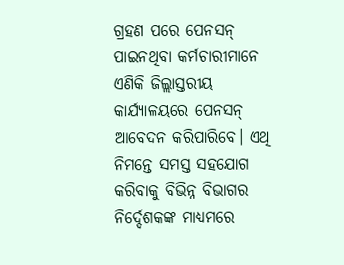ଗ୍ରହଣ ପରେ ପେନସନ୍ ପାଇନଥିବା କର୍ମଚାରୀମାନେ ଏଣିକି ଜିଲ୍ଲାସ୍ତରୀୟ କାର୍ଯ୍ୟାଳୟରେ ପେନସନ୍ ଆବେଦନ କରିପାରିବେ। ଏଥି ନିମନ୍ତେ ସମସ୍ତ ସହଯୋଗ କରିବାକୁ ବିଭିନ୍ନ ବିଭାଗର ନିର୍ଦ୍ଦେଶକଙ୍କ ମାଧ୍ୟମରେ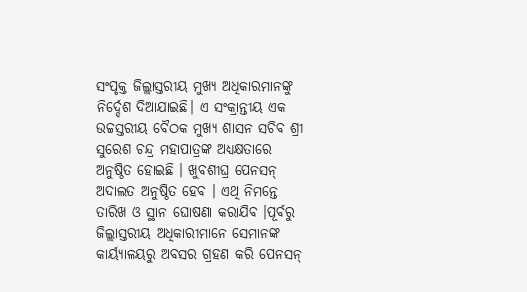ସଂପୃକ୍ତ ଜିଲ୍ଲାସ୍ତରୀୟ ମୁଖ୍ୟ ଅଧିକାରମାନଙ୍କୁ ନିର୍ଦ୍ଦେଶ ଦିଆଯାଇଛି। ଏ ସଂକ୍ରାନ୍ତୀୟ ଏକ ଉଚ୍ଚସ୍ତରୀୟ ବୈଠକ ମୁଖ୍ୟ ଶାସନ ସଚିବ ଶ୍ରୀ ସୁରେଶ ଚନ୍ଦ୍ର ମହାପାତ୍ରଙ୍କ ଅଧ୍ୟକ୍ଷତାରେ ଅନୁଷ୍ଠିତ ହୋଇଛି । ଖୁବଶୀଘ୍ର ପେନସନ୍ ଅଦାଲତ ଅନୁଷ୍ଠିତ ହେବ । ଏଥି ନିମନ୍ତେ ତାରିଖ ଓ ସ୍ଥାନ ଘୋଷଣା କରାଯିବ ।ପୂର୍ବରୁ ଜିଲ୍ଲାସ୍ତରୀୟ ଅଧିକାରୀମାନେ ସେମାନଙ୍କ କାର୍ୟ୍ୟାଳୟରୁ ଅବସର ଗ୍ରହଣ କରି ପେନସନ୍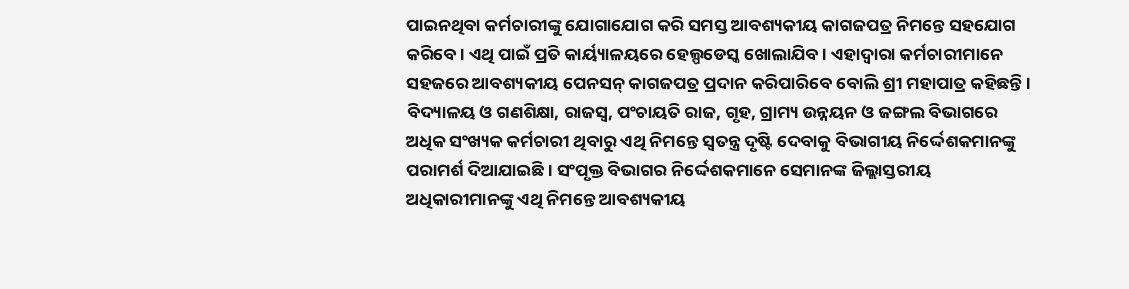ପାଇନଥିବା କର୍ମଚାରୀଙ୍କୁ ଯୋଗାଯୋଗ କରି ସମସ୍ତ ଆବଶ୍ୟକୀୟ କାଗଜପତ୍ର ନିମନ୍ତେ ସହଯୋଗ କରିବେ । ଏଥି ପାଇଁ ପ୍ରତି କାର୍ୟ୍ୟାଳୟରେ ହେଲ୍ପଡେସ୍କ ଖୋଲାଯିବ । ଏହାଦ୍ୱାରା କର୍ମଚାରୀମାନେ ସହଜରେ ଆବଶ୍ୟକୀୟ ପେନସନ୍ କାଗଜପତ୍ର ପ୍ରଦାନ କରିପାରିବେ ବୋଲି ଶ୍ରୀ ମହାପାତ୍ର କହିଛନ୍ତି । ବିଦ୍ୟାଳୟ ଓ ଗଣଶିକ୍ଷା, ରାଜସ୍ୱ, ପଂଚାୟତି ରାଜ, ଗୃହ, ଗ୍ରାମ୍ୟ ଉନ୍ନୟନ ଓ ଜଙ୍ଗଲ ବିଭାଗରେ ଅଧିକ ସଂଖ୍ୟକ କର୍ମଚାରୀ ଥିବାରୁ ଏଥି ନିମନ୍ତେ ସ୍ୱତନ୍ତ୍ର ଦୃଷ୍ଟି ଦେବାକୁ ବିଭାଗୀୟ ନିର୍ଦ୍ଦେଶକମାନଙ୍କୁ ପରାମର୍ଶ ଦିଆଯାଇଛି । ସଂପୃକ୍ତ ବିଭାଗର ନିର୍ଦ୍ଦେଶକମାନେ ସେମାନଙ୍କ ଜିଲ୍ଲାସ୍ତରୀୟ ଅଧିକାରୀମାନଙ୍କୁ ଏଥି ନିମନ୍ତେ ଆବଶ୍ୟକୀୟ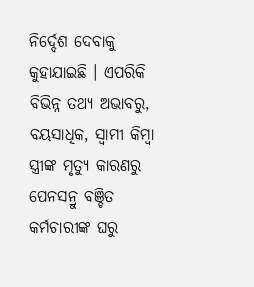ନିର୍ଦ୍ଦେଶ ଦେବାକୁ କୁହାଯାଇଛି । ଏପରିକି ବିଭିନ୍ନ ତଥ୍ୟ ଅଭାବରୁ, ବୟସାଧିକ, ସ୍ୱାମୀ କିମ୍ୱା ସ୍ତ୍ରୀଙ୍କ ମୃତ୍ୟୁ କାରଣରୁ ପେନସନ୍ରୁ ବଞ୍ଚିତ କର୍ମଚାରୀଙ୍କ ଘରୁ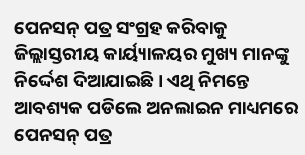ପେନସନ୍ ପତ୍ର ସଂଗ୍ରହ କରିବାକୁ ଜିଲ୍ଲାସ୍ତରୀୟ କାର୍ୟ୍ୟାଳୟର ମୁଖ୍ୟ ମାନଙ୍କୁ ନିର୍ଦ୍ଦେଶ ଦିଆଯାଇଛି । ଏଥି ନିମନ୍ତେ ଆବଶ୍ୟକ ପଡିଲେ ଅନଲାଇନ ମାଧ୍ୟମରେ ପେନସନ୍ ପତ୍ର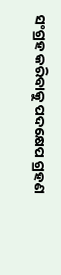ସଂଗ୍ରହ କରିବାକୁ ପଦକ୍ଷେପ ଗ୍ରହଣ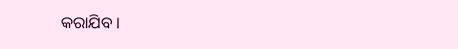କରାଯିବ ।